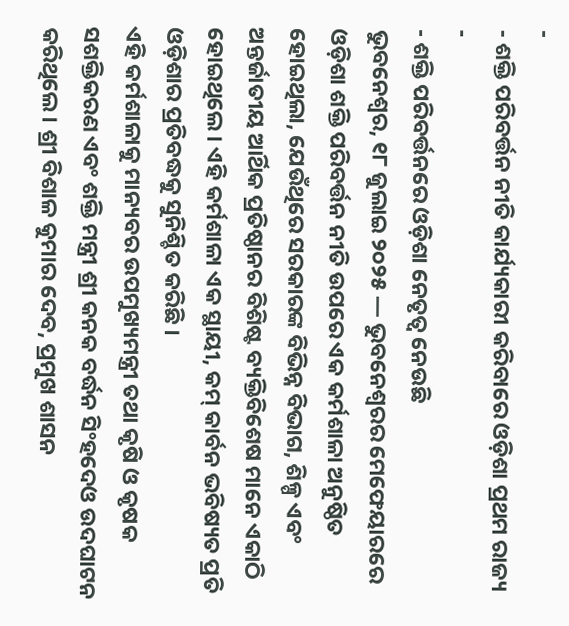-
- ଶକ୍ତି ପରିବର୍ତ୍ତନ ନୀତି କାର୍ଯ୍ୟକାରୀ କରିବାରେ ଓଡ଼ିଶା ପ୍ରଥମ ରାଜ୍ୟ
-
- ଶକ୍ତି ପରିବର୍ତ୍ତନରେ ଓଡ଼ିଶା ନେତୃତ୍ୱ ନେଉଛି
ଭୁବନେଶ୍ୱର, ୧୮ ଜୁଲାଇ ୨୦୨୫ — ଭୁବନେଶ୍ୱରର ମେଫେୟାରରେ ଓଡ଼ିଶା ଶକ୍ତି ପରିବର୍ତ୍ତନ ନୀତି ଉପରେ ଏକ କର୍ମଶାଳା ଅନୁଷ୍ଠିତ ହୋଇଥିଲା, ଯେଉଁଥିରେ ସରକାରଙ୍କ ବିଭିନ୍ନ ବିଭାଗ, ଶିଳ୍ପ ଏବଂ ଅନ୍ତର୍ଜାତୀୟ ଆର୍ଥିକ ପ୍ରତିଷ୍ଠାନର ବିଶିଷ୍ଟ ବ୍ୟକ୍ତିବିଶେଷ ମାନେ ଏକାଠି ହୋଇଥିଲେ। ଏହି କର୍ମଶାଳା ଏକ ସ୍ଥାୟୀ, କମ୍ କାର୍ବନ ଭବିଷ୍ୟତ ପ୍ରତି ଓଡ଼ିଶାର ପ୍ରତିବଦ୍ଧକୁ ସୁନିଶ୍ଚିତ କରିଛି ।
ଏହି କର୍ମଶାଳାକୁ ମାନ୍ୟବର ଉପମୁଖ୍ୟମନ୍ତ୍ରୀ ତଥା କୃଷି ଓ କୃଷକ ସଶକ୍ତିକରଣ ଏବଂ ଶକ୍ତି ମନ୍ତ୍ରୀ ଶ୍ରୀ କନକ ବର୍ଦ୍ଧନ ସିଂହଦେଓ ଉଦଘାଟନ କରିଥିଲେ। ଶ୍ରୀ ବିଶାଳ କୁମାର ଦେବ, ପ୍ରମୁଖ ଶାସନ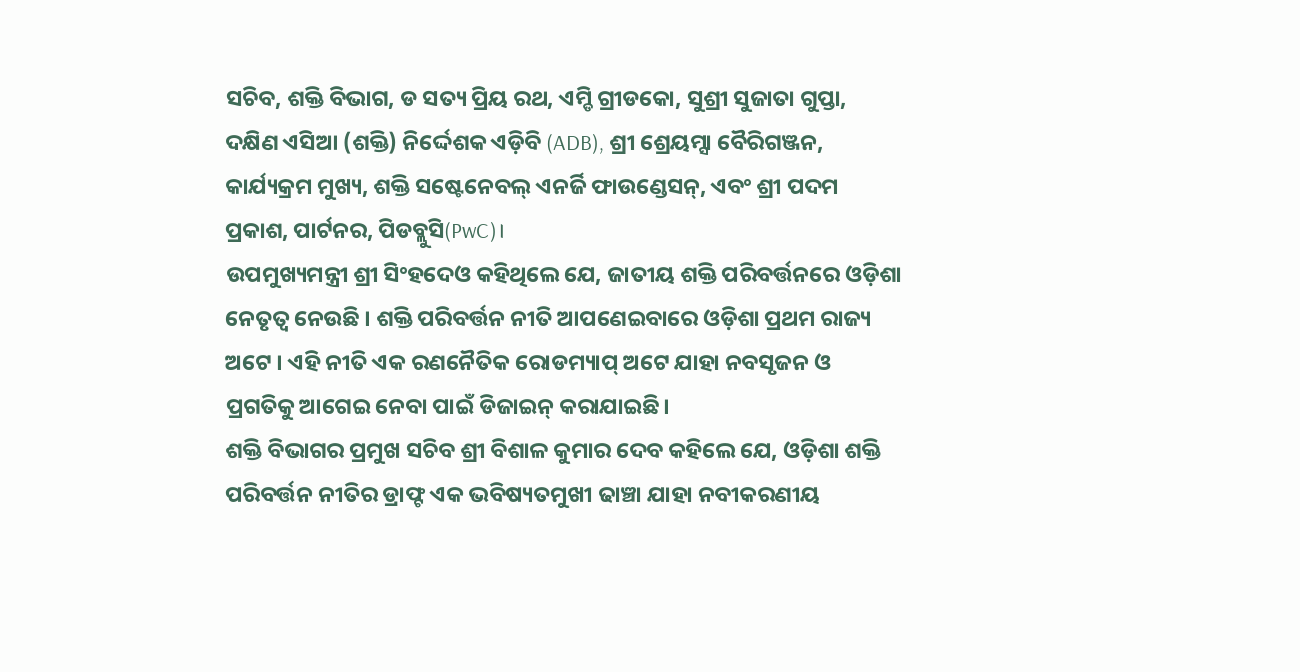ସଚିବ, ଶକ୍ତି ବିଭାଗ, ଡ ସତ୍ୟ ପ୍ରିୟ ରଥ, ଏମ୍ଡି ଗ୍ରୀଡକୋ, ସୁଶ୍ରୀ ସୁଜାତା ଗୁପ୍ତା, ଦକ୍ଷିଣ ଏସିଆ (ଶକ୍ତି) ନିର୍ଦ୍ଦେଶକ ଏଡ଼ିବି (ADB), ଶ୍ରୀ ଶ୍ରେୟମ୍ସା ବୈରିଗଞ୍ଜନ, କାର୍ଯ୍ୟକ୍ରମ ମୁଖ୍ୟ, ଶକ୍ତି ସଷ୍ଟେନେବଲ୍ ଏନର୍ଜି ଫାଉଣ୍ଡେସନ୍, ଏବଂ ଶ୍ରୀ ପଦମ ପ୍ରକାଶ, ପାର୍ଟନର, ପିଡବ୍ଲୁସି(PwC)।
ଉପମୁଖ୍ୟମନ୍ତ୍ରୀ ଶ୍ରୀ ସିଂହଦେଓ କହିଥିଲେ ଯେ, ଜାତୀୟ ଶକ୍ତି ପରିବର୍ତ୍ତନରେ ଓଡ଼ିଶା ନେତୃତ୍ୱ ନେଉଛି । ଶକ୍ତି ପରିବର୍ତ୍ତନ ନୀତି ଆପଣେଇବାରେ ଓଡ଼ିଶା ପ୍ରଥମ ରାଜ୍ୟ ଅଟେ । ଏହି ନୀତି ଏକ ରଣନୈତିକ ରୋଡମ୍ୟାପ୍ ଅଟେ ଯାହା ନବସୃଜନ ଓ ପ୍ରଗତିକୁ ଆଗେଇ ନେବା ପାଇଁ ଡିଜାଇନ୍ କରାଯାଇଛି।
ଶକ୍ତି ବିଭାଗର ପ୍ରମୁଖ ସଚିବ ଶ୍ରୀ ବିଶାଳ କୁମାର ଦେବ କହିଲେ ଯେ, ଓଡ଼ିଶା ଶକ୍ତି ପରିବର୍ତ୍ତନ ନୀତିର ଡ୍ରାଫ୍ଟ ଏକ ଭବିଷ୍ୟତମୁଖୀ ଢାଞ୍ଚା ଯାହା ନବୀକରଣୀୟ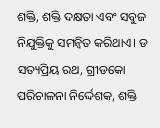ଶକ୍ତି, ଶକ୍ତି ଦକ୍ଷତା ଏବଂ ସବୁଜ ନିଯୁକ୍ତିକୁ ସମନ୍ୱିତ କରିଥାଏ। ଡ ସତ୍ୟପ୍ରିୟ ରଥ, ଗ୍ରୀଡକୋ ପରିଚାଳନା ନିର୍ଦ୍ଦେଶକ, ଶକ୍ତି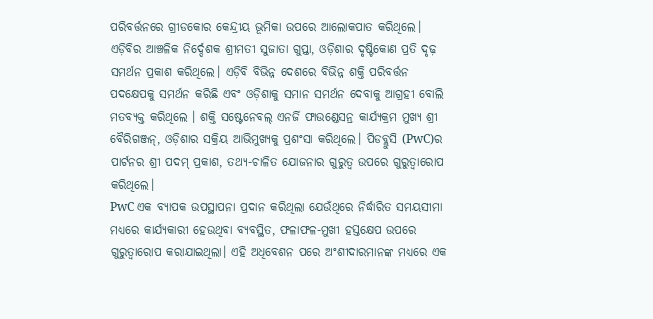ପରିବର୍ତ୍ତନରେ ଗ୍ରୀଡକୋର କେନ୍ଦ୍ରୀୟ ଭୂମିକା ଉପରେ ଆଲୋକପାତ କରିଥିଲେ। ଏଡ଼ିବିର ଆଞ୍ଚଳିକ ନିର୍ଦ୍ଦେଶକ ଶ୍ରୀମତୀ ସୁଜାତା ଗୁପ୍ତା, ଓଡ଼ିଶାର ଦୃଷ୍ଟିକୋଣ ପ୍ରତି ଦୃଢ଼ ସମର୍ଥନ ପ୍ରକାଶ କରିଥିଲେ। ଏଡ଼ିବି ବିଭିନ୍ନ ଦେଶରେ ବିଭିନ୍ନ ଶକ୍ତି ପରିବର୍ତ୍ତନ ପଦକ୍ଷେପକୁ ସମର୍ଥନ କରିଛି ଏବଂ ଓଡ଼ିଶାକୁ ସମାନ ସମର୍ଥନ ଦେବାକୁ ଆଗ୍ରହୀ ବୋଲି ମତବ୍ୟକ୍ତ କରିଥିଲେ । ଶକ୍ତି ସଷ୍ଟେନେବଲ୍ ଏନର୍ଜି ଫାଉଣ୍ଡେସନ୍ର କାର୍ଯ୍ୟକ୍ରମ ମୁଖ୍ୟ ଶ୍ରୀ ବୈରିଗଞ୍ଜନ୍, ଓଡ଼ିଶାର ସକ୍ରିୟ ଆଭିମୁଖ୍ୟକୁ ପ୍ରଶଂସା କରିଥିଲେ। ପିଡବ୍ଲୁସି (PwC)ର ପାର୍ଟନର ଶ୍ରୀ ପଦମ୍ ପ୍ରକାଶ, ତଥ୍ୟ-ଚାଳିତ ଯୋଜନାର ଗୁରୁତ୍ୱ ଉପରେ ଗୁରୁତ୍ୱାରୋପ କରିଥିଲେ।
PwC ଏକ ବ୍ୟାପକ ଉପସ୍ଥାପନା ପ୍ରଦାନ କରିଥିଲା ଯେଉଁଥିରେ ନିର୍ଦ୍ଧାରିତ ସମୟସୀମା ମଧ୍ୟରେ କାର୍ଯ୍ୟକାରୀ ହେଉଥିବା ବ୍ୟବସ୍ଥିତ, ଫଳାଫଳ-ମୁଖୀ ହସ୍ତକ୍ଷେପ ଉପରେ ଗୁରୁତ୍ୱାରୋପ କରାଯାଇଥିଲା। ଏହି ଅଧିବେଶନ ପରେ ଅଂଶୀଦାରମାନଙ୍କ ମଧ୍ୟରେ ଏକ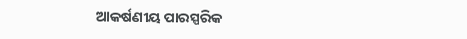ଆକର୍ଷଣୀୟ ପାରସ୍ପରିକ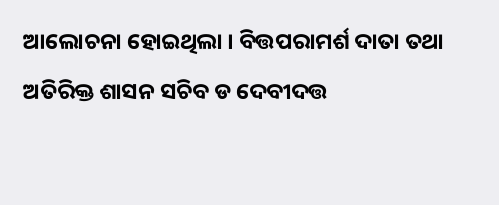ଆଲୋଚନା ହୋଇଥିଲା । ବିତ୍ତପରାମର୍ଶ ଦାତା ତଥା ଅତିରିକ୍ତ ଶାସନ ସଚିବ ଡ ଦେବୀଦତ୍ତ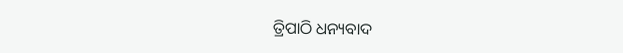ତ୍ରିପାଠି ଧନ୍ୟବାଦ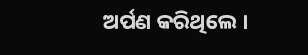ଅର୍ପଣ କରିଥିଲେ ।